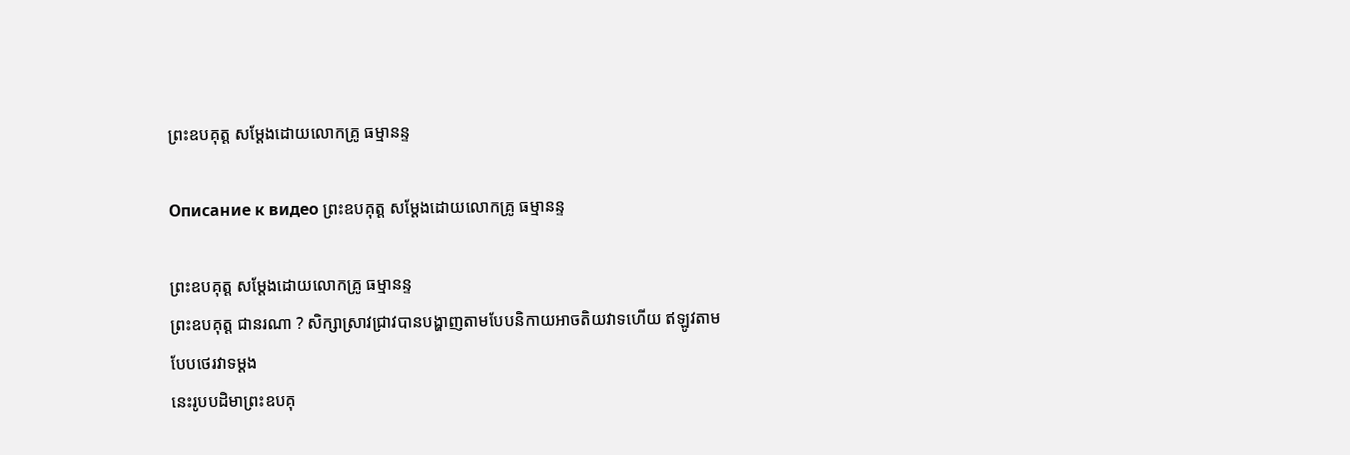ព្រះឧបគុត្ត សម្ដែងដោយលោកគ្រូ ធម្មានន្ទ

Описание к видео ព្រះឧបគុត្ត សម្ដែងដោយលោកគ្រូ ធម្មានន្ទ

ព្រះឧបគុត្ត សម្ដែងដោយលោកគ្រូ ធម្មានន្ទ
ព្រះឧបគុត្ត ជានរណា ? សិក្សាស្រាវជ្រាវបានបង្ហាញតាមបែបនិកាយអាចតិយវាទហើយ ឥឡូវតាមបែបថេរវាទម្តង
នេះរូបបដិមាព្រះឧបគុ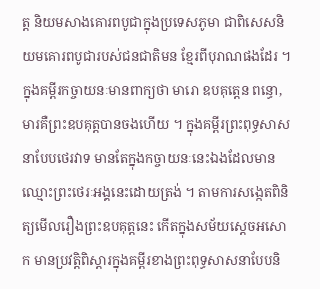ត្ត និយមសាងគោរពបូជាក្នុងប្រទេសភូមា ជាពិសេសនិយមគោរពបូជារបស់ជនជាតិមន ខ្មែរពីបុរាណផងដែរ ។ ក្នុងគម្ពីរកច្ចាយនៈមានពាក្យថា មារោ ឧបគុត្តេន ពន្ធោ, មារគឺព្រះឧបគុត្តបានចងហើយ ។ ក្នុងគម្ពីរព្រះពុទ្ធសាសនាបែបថេរវាទ មានតែក្នុងកច្ចាយនៈនេះឯងដែលមានឈ្មោះព្រះថេរៈអង្គនេះដោយត្រង់ ។ តាមការសង្កេតពិនិត្យមើលរឿងព្រះឧបគុត្តនេះ កើតក្នុងសម័យស្តេចអសោក មានប្រវត្តិពិស្តារក្នុងគម្ពីរខាងព្រះពុទ្ធសាសនាបែបនិ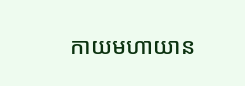កាយមហាយាន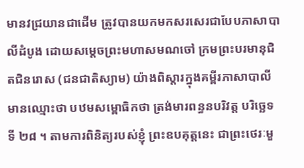មានវជ្រយានជាដើម ត្រូវបានយកមកសរសេរជាបែបភាសាបាលីដំបូង ដោយសម្តេចព្រះមហាសមណចៅ ក្រមព្រះបរមានុជិតជិនរោស (ជនជាតិស្យាម) យ៉ាងពិស្តារក្នុងគម្ពីរភាសាបាលីមានឈ្មោះថា បឋមសម្ពោធិកថា ត្រង់មារពន្ធនបរិវត្ត បរិច្ឆេទទី ២៨ ។ តាមការពិនិត្យរបស់ខ្ញុំ ព្រះឧបគុត្តនេះ ជាព្រះថេរៈមួ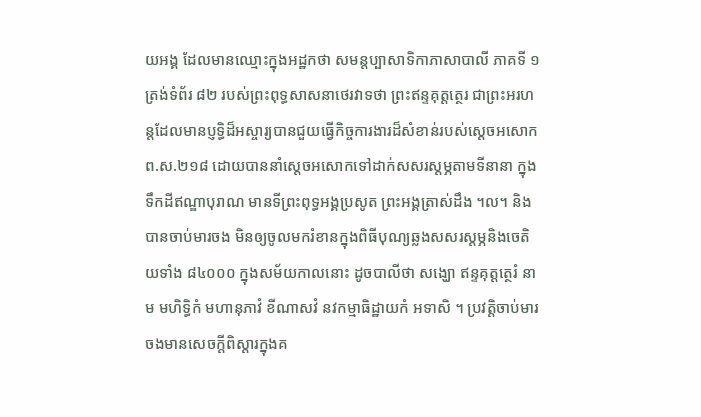យអង្គ ដែលមានឈ្មោះក្នុងអដ្ឋកថា សមន្តប្បាសាទិកាភាសាបាលី ភាគទី ១ ត្រង់ទំព័រ ៨២ របស់ព្រះពុទ្ធសាសនាថេរវាទថា ព្រះឥន្ទគុត្តត្ថេរ ជាព្រះអរហន្តដែលមានប្ញទ្ធិដ៏អស្ចារ្យបានជួយធ្វើកិច្ចការងារដ៏សំខាន់របស់ស្តេចអសោក ព.ស.២១៨ ដោយបាននាំស្តេចអសោកទៅដាក់សសរស្តម្ភតាមទីនានា ក្នុងទឹកដីឥណ្ឌាបុរាណ មានទីព្រះពុទ្ធអង្គប្រសូត ព្រះអង្គត្រាស់ដឹង ។ល។ និងបានចាប់មារចង មិនឲ្យចូលមករំខានក្នុងពិធីបុណ្យឆ្លងសសរស្តម្ភនិងចេតិយទាំង ៨៤០០០ ក្នុងសម័យកាលនោះ ដូចបាលីថា សង្ឃោ ឥន្ទគុត្តត្ថេរំ នាម មហិទ្ធិកំ មហានុភាវំ ខីណាសវំ នវកម្មាធិដ្ឋាយកំ អទាសិ ។ ប្រវត្តិចាប់មារចងមានសេចក្តីពិស្តារក្នុងគ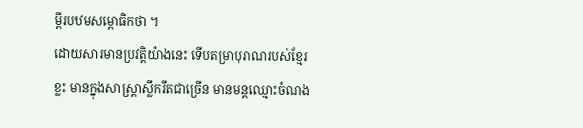ម្ពីរបឋមសម្ពោធិកថា ។
ដោយសារមានប្រវត្តិយ៉ាងនេះ ទើបតម្រាបុរាណរបស់ខ្មែរខ្លះ មានក្នុងសាស្ត្រាស្លឹករឹតជាច្រើន មានមន្តឈ្មោះចំណង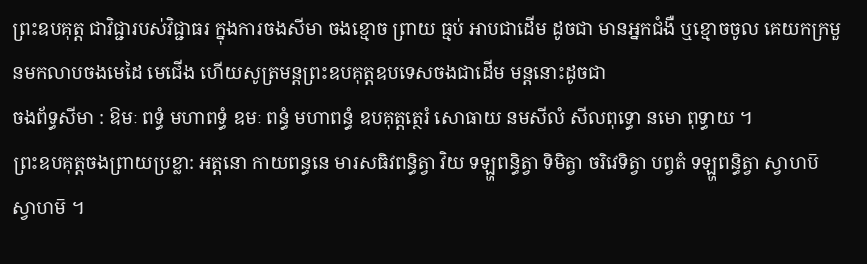ព្រះឧបគុត្ត ជាវិជ្ជារបស់វិជ្ជាធរ ក្នុងការចងសីមា ចងខ្មោច ព្រាយ ធ្មប់ អាបជាដើម ដូចជា មានអ្នកជំងឺ ឬខ្មោចចូល គេយកក្រមួនមកលាបចងមេដៃ មេជើង ហើយសូត្រមន្តព្រះឧបគុត្តឧបទេសចងជាដើម មន្តនោះដូចជា
ចងព័ទ្ធសីមា : ឱមៈ ពទ្ធំ មហាពទ្ធំ ឧមៈ ពន្ធំ មហាពន្ធំ ឧបគុត្តត្ថេរំ សោធាយ នមសីលំ សីលពុទ្ធោ នមោ ពុទ្ធាយ ។
ព្រះឧបគុត្តចងព្រាយប្រខ្លា: អត្តនោ កាយពន្ធនេ មារសធិវពន្ធិត្វា វិយ ទឡ្ហពន្ធិត្វា ទិមិត្វា ចរិវេទិត្វា បព្វតំ ទឡ្ហពន្ធិត្វា ស្វាហប៑ ស្វាហម៑ ។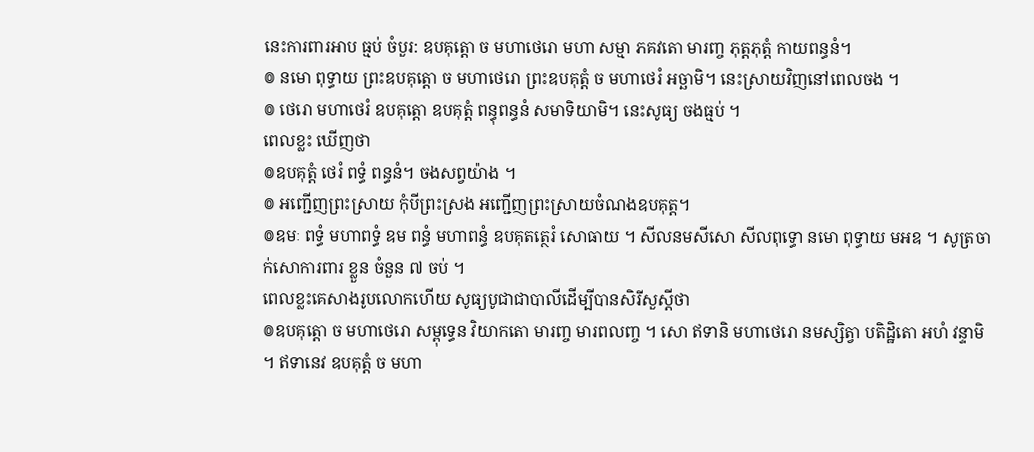នេះការពារអាប ធ្មប់ ចំបួរ: ឧបគុត្តោ ច មហាថេរោ មហា សម្មា ភគវតោ មារញ្ច ភុត្តភុត្តំ កាយពន្ធនំ។
៙ នមោ ពុទ្ធាយ ព្រះឧបគុត្តោ ច មហាថេរោ ព្រះឧបគុត្តំ ច មហាថេរំ អច្ឆាមិ។ នេះស្រាយវិញនៅពេលចង ។
៙ ថេរោ មហាថេរំ ឧបគុត្តោ ឧបគុត្តំ ពន្ធុពន្ធនំ សមាទិយាមិ។ នេះសូធ្យ ចងធ្មប់ ។
ពេលខ្លះ ឃើញថា
៙ឧបគុត្តំ ថេរំ ពទ្ធំ ពន្ធនំ។ ចងសព្វយ៉ាង ។
៙ អញ្ជើញព្រះស្រាយ កុំបីព្រះស្រង អញ្ជើញព្រះស្រាយចំណងឧបគុត្ត។
៙ឧមៈ ពទ្ធំ មហាពទ្ធំ ឧម ពន្ធំ មហាពន្ធំ ឧបគុតត្ថេរំ សោធាយ ។ សីលនមសីសោ សីលពុទ្ធោ នមោ ពុទ្ធាយ មអឧ ។ សូត្រចាក់សោការពារ ខ្លួន ចំនួន ៧ ចប់ ។
ពេលខ្លះគេសាងរូបលោកហើយ សូធ្យបូជាជាបាលីដើម្បីបានសិរីសួស្តីថា
៙ឧបគុត្តោ ច មហាថេរោ សម្ពុទ្ធេន វិយាកតោ មារញ្ច មារពលញ្ច ។ សោ ឥទានិ មហាថេរោ នមស្សិត្វា បតិដ្ឋិតោ អហំ វន្ទាមិ ។ ឥទានេវ ឧបគុត្តំ ច មហា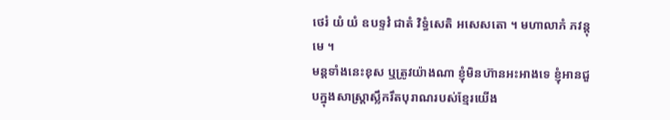ថេរំ យំ យំ ឧបទ្ទវំ ជាតំ វិទ្ធំសេតិ អសេសតោ ។ មហាលាភំ ភវន្តុ មេ ។
មន្តទាំងនេះខុស ឬត្រូវយ៉ាងណា ខ្ញុំមិនហ៊ានអះអាងទេ ខ្ញុំអានជួបក្នុងសាស្ត្រាស្លឹករឹតបុរាណរបស់ខ្មែរយើង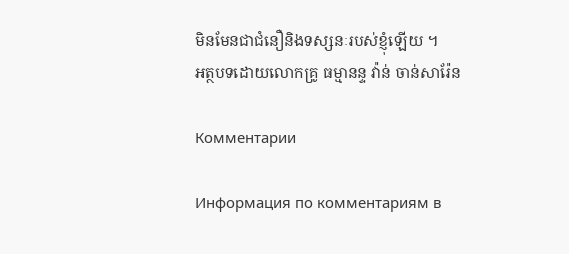មិនមែនជាជំនឿនិងទស្សនៈរបស់ខ្ញុំឡើយ ។
អត្ថបទដោយលោកគ្រូ ធម្មានន្ទ វ៉ាន់ ចាន់សារ៉ែន

Комментарии

Информация по комментариям в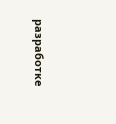разработке